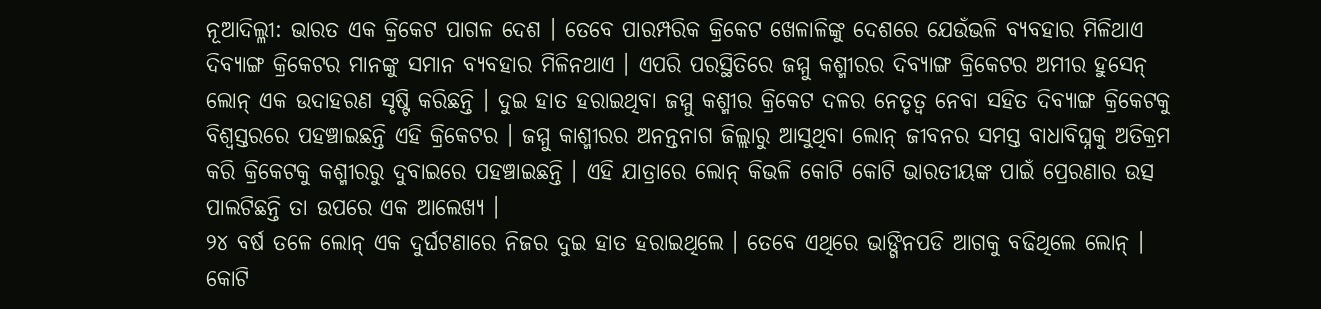ନୂଆଦିଲ୍ଳୀ: ଭାରତ ଏକ କ୍ରିକେଟ ପାଗଳ ଦେଶ । ତେବେ ପାରମ୍ପରିକ କ୍ରିକେଟ ଖେଳାଳିଙ୍କୁ ଦେଶରେ ଯେଉଁଭଳି ବ୍ୟବହାର ମିଳିଥାଏ ଦିବ୍ୟାଙ୍ଗ କ୍ରିକେଟର ମାନଙ୍କୁ ସମାନ ବ୍ୟବହାର ମିଳିନଥାଏ । ଏପରି ପରସ୍ଥିତିରେ ଜମ୍ମୁ କଶ୍ମୀରର ଦିବ୍ୟାଙ୍ଗ କ୍ରିକେଟର ଅମୀର ହୁସେନ୍ ଲୋନ୍ ଏକ ଉଦାହରଣ ସୃଷ୍ଟି କରିଛନ୍ତି । ଦୁଇ ହାତ ହରାଇଥିବା ଜମ୍ମୁ କଶ୍ମୀର କ୍ରିକେଟ ଦଳର ନେତୃତ୍ୱ ନେବା ସହିତ ଦିବ୍ୟାଙ୍ଗ କ୍ରିକେଟକୁ ବିଶ୍ୱସ୍ତରରେ ପହଞ୍ଚାଇଛନ୍ତି ଏହି କ୍ରିକେଟର । ଜମ୍ମୁ କାଶ୍ମୀରର ଅନନ୍ତନାଗ ଜିଲ୍ଲାରୁ ଆସୁଥିବା ଲୋନ୍ ଜୀବନର ସମସ୍ତ ବାଧାବିଘ୍ନକୁ ଅତିକ୍ରମ କରି କ୍ରିକେଟକୁ କଶ୍ମୀରରୁ ଦୁବାଇରେ ପହଞ୍ଚାଇଛନ୍ତି । ଏହି ଯାତ୍ରାରେ ଲୋନ୍ କିଭଳି କୋଟି କୋଟି ଭାରତୀୟଙ୍କ ପାଇଁ ପ୍ରେରଣାର ଉତ୍ସ ପାଲଟିଛନ୍ତି ତା ଉପରେ ଏକ ଆଲେଖ୍ୟ ।
୨୪ ବର୍ଷ ତଳେ ଲୋନ୍ ଏକ ଦୁର୍ଘଟଣାରେ ନିଜର ଦୁଇ ହାତ ହରାଇଥିଲେ । ତେବେ ଏଥିରେ ଭାଙ୍ଗିନପଡି ଆଗକୁ ବଢିଥିଲେ ଲୋନ୍ । କୋଟି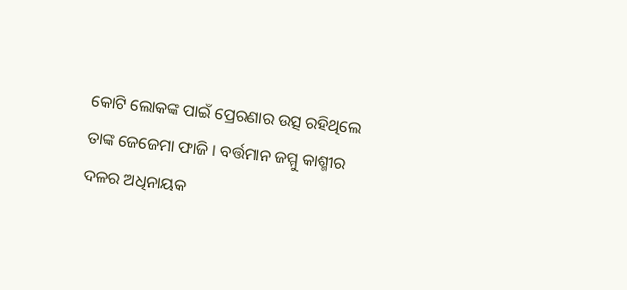କୋଟି ଲୋକଙ୍କ ପାଇଁ ପ୍ରେରଣାର ଉତ୍ସ ରହିଥିଲେ ତାଙ୍କ ଜେଜେମା ଫାଜି । ବର୍ତ୍ତମାନ ଜମ୍ମୁ କାଶ୍ମୀର ଦଳର ଅଧିନାୟକ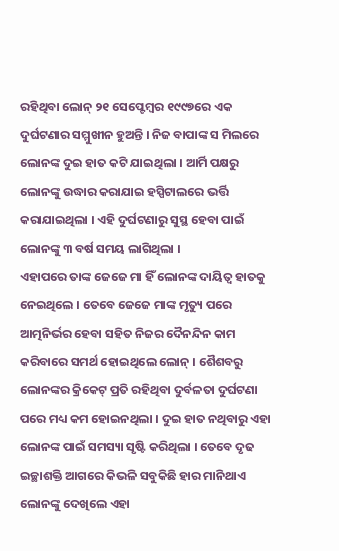ରହିଥିବା ଲୋନ୍ ୨୧ ସେପ୍ଟେମ୍ବର ୧୯୯୭ରେ ଏକ ଦୁର୍ଘଟଣାର ସମ୍ମୁଖୀନ ହୁଅନ୍ତି । ନିଜ ବାପାଙ୍କ ସ ମିଲରେ ଲୋନଙ୍କ ଦୁଇ ହାତ କଟି ଯାଇଥିଲା । ଆର୍ମି ପକ୍ଷରୁ ଲୋନଙ୍କୁ ଉଦ୍ଧାର କରାଯାଇ ହସ୍ପିଟାଲରେ ଭର୍ତ୍ତି କରାଯାଇଥିଲା । ଏହି ଦୁର୍ଘଟଣାରୁ ସୁସ୍ଥ ହେବା ପାଇଁ ଲୋନଙ୍କୁ ୩ ବର୍ଷ ସମୟ ଲାଗିଥିଲା ।
ଏହାପରେ ତାଙ୍କ ଜେଜେ ମା ହିଁ ଲୋନଙ୍କ ଦାୟିତ୍ୱ ହାତକୁ ନେଇଥିଲେ । ତେବେ ଜେଜେ ମାଙ୍କ ମୃତ୍ୟୁ ପରେ ଆତ୍ମନିର୍ଭର ହେବା ସହିତ ନିଜର ଦୈନନ୍ଦିନ କାମ କରିବାରେ ସମର୍ଥ ହୋଇଥିଲେ ଲୋନ୍ । ଶୈଶବରୁ ଲୋନଙ୍କର କ୍ରିକେଟ୍ ପ୍ରତି ରହିଥିବା ଦୁର୍ବଳତା ଦୁର୍ଘଟଣା ପରେ ମଧ୍ୟ କମ ହୋଇନଥିଲା । ଦୁଇ ହାତ ନଥିବାରୁ ଏହା ଲୋନଙ୍କ ପାଇଁ ସମସ୍ୟା ସୃଷ୍ଟି କରିଥିଲା । ତେବେ ଦୃଢ ଇଚ୍ଛାଶକ୍ତି ଆଗରେ କିଭଳି ସବୁକିଛି ହାର ମାନିଥାଏ ଲୋନଙ୍କୁ ଦେଖିଲେ ଏହା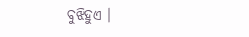ବୁଝିହୁଏ ।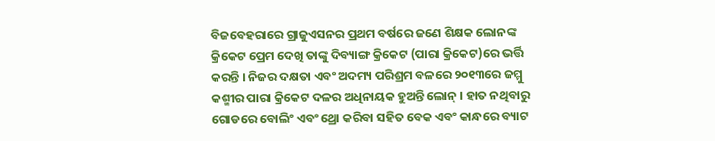ବିଜବେହରାରେ ଗ୍ରାଜୁଏସନର ପ୍ରଥମ ବର୍ଷରେ ଜଣେ ଶିକ୍ଷକ ଲୋନଙ୍କ କ୍ରିକେଟ ପ୍ରେମ ଦେଖି ତାଙ୍କୁ ଦିବ୍ୟାଙ୍ଗ କ୍ରିକେଟ (ପାରା କ୍ରିକେଟ)ରେ ଭର୍ତ୍ତି କରନ୍ତି । ନିଜର ଦକ୍ଷତା ଏବଂ ଅଦମ୍ୟ ପରିଶ୍ରମ ବଳରେ ୨୦୧୩ରେ ଜମ୍ମୁ କଶ୍ମୀର ପାରା କ୍ରିକେଟ ଦଳର ଅଧିନାୟକ ହୁଅନ୍ତି ଲୋନ୍ । ହାତ ନଥିବାରୁ ଗୋଡରେ ବୋଲିଂ ଏବଂ ଥ୍ରୋ କରିବା ସହିତ ବେକ ଏବଂ କାନ୍ଧରେ ବ୍ୟାଟ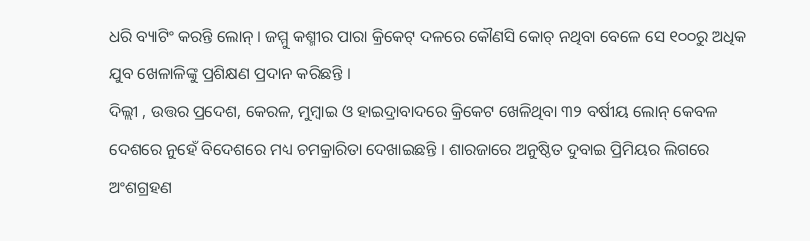ଧରି ବ୍ୟାଟିଂ କରନ୍ତି ଲୋନ୍ । ଜମ୍ମୁ କଶ୍ମୀର ପାରା କ୍ରିକେଟ୍ ଦଳରେ କୌଣସି କୋଚ୍ ନଥିବା ବେଳେ ସେ ୧୦୦ରୁ ଅଧିକ ଯୁବ ଖେଳାଳିଙ୍କୁ ପ୍ରଶିକ୍ଷଣ ପ୍ରଦାନ କରିଛନ୍ତି ।
ଦିଲ୍ଲୀ , ଉତ୍ତର ପ୍ରଦେଶ, କେରଳ, ମୁମ୍ବାଇ ଓ ହାଇଦ୍ରାବାଦରେ କ୍ରିକେଟ ଖେଳିଥିବା ୩୨ ବର୍ଷୀୟ ଲୋନ୍ କେବଳ ଦେଶରେ ନୁହେଁ ବିଦେଶରେ ମଧ୍ୟ ଚମକ୍ରାରିତା ଦେଖାଇଛନ୍ତି । ଶାରଜାରେ ଅନୁଷ୍ଠିତ ଦୁବାଇ ପ୍ରିମିୟର ଲିଗରେ ଅଂଶଗ୍ରହଣ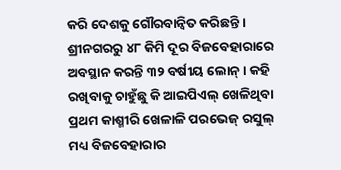କରି ଦେଶକୁ ଗୌରବାନ୍ୱିତ କରିଛନ୍ତି । ଶ୍ରୀନଗରରୁ ୪୮ କିମି ଦୂର ବିଜବେହାରାରେ ଅବସ୍ଥାନ କରନ୍ତି ୩୨ ବର୍ଷୀୟ ଲୋନ୍ । କହି ରଖିବାକୁ ଚାହୁଁଛୁ କି ଆଇପିଏଲ୍ ଖେଳିଥିବା ପ୍ରଥମ କାଶ୍ମୀରି ଖେଳାଳି ପରଭେଜ୍ ରସୁଲ୍ ମଧ୍ୟ ବିଜବେହାରାର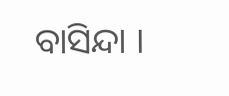ବାସିନ୍ଦା ।